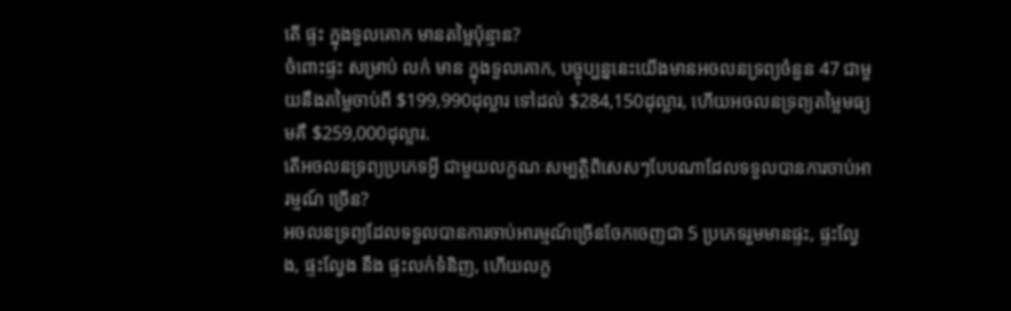តើ ផ្ទះ ក្នុងទួលគោក មានតម្លៃប៉ុន្មាន?
ចំពោះផ្ទះ សម្រាប់ លក់ មាន ក្នុងទួលគោក, បច្ចុប្បន្ននេះយើងមានអចលនទ្រព្យចំនួន 47 ជាមួយនឹងតម្លៃចាប់ពី $199,990ដុល្លារ ទៅដល់ $284,150ដុល្លារ, ហើយអចលនទ្រព្យតម្លៃមធ្យមគឺ $259,000ដុល្លារ.
តើអចលនទ្រព្យប្រភេទអ្វី ជាមួយលក្ខណៈសម្បត្តិពិសេសៗបែបណាដែលទទួលបានការចាប់អារម្មណ៍ ច្រើន?
អចលនទ្រព្យដែលទទួលបានការចាប់អារម្មណ៍ច្រើនចែកចេញជា 5 ប្រភេទរួមមានផ្ទះ, ផ្ទះល្វែង, ផ្ទះល្វែង នឹង ផ្ទះលក់ទំនិញ, ហើយលក្ខ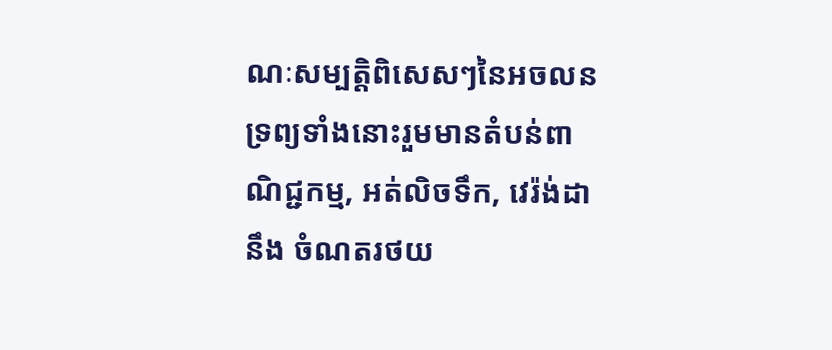ណៈសម្បត្តិពិសេសៗនៃអចលនទ្រព្យទាំងនោះរួមមានតំបន់ពាណិជ្ជកម្ម, អត់លិចទឹក, វេរ៉ង់ដា នឹង ចំណតរថយ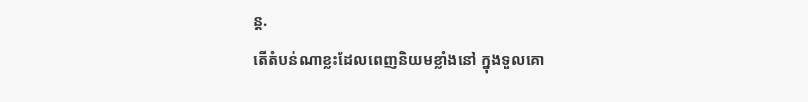ន្ត.
តើតំបន់ណាខ្លះដែលពេញនិយមខ្លាំងនៅ ក្នុងទួលគោ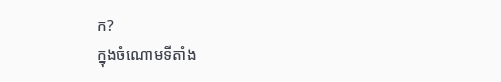ក?
ក្នុងចំណោមទីតាំង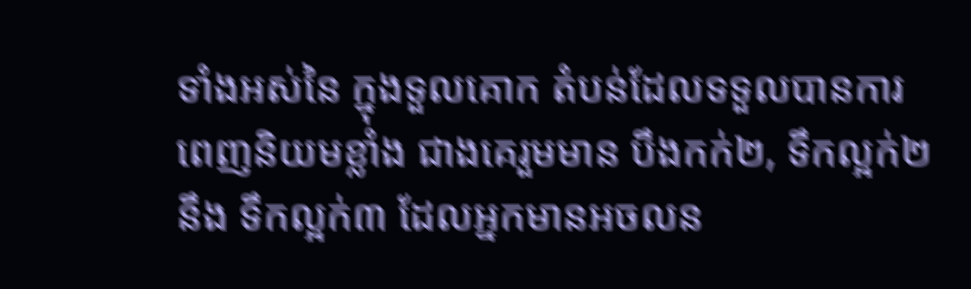ទាំងអស់នៃ ក្នុងទួលគោក តំបន់ដែលទទួលបានការពេញនិយមខ្លាំង ជាងគេរួមមាន បឹងកក់២, ទឹកល្អក់២ នឹង ទឹកល្អក់៣ ដែលអ្នកមានអចលន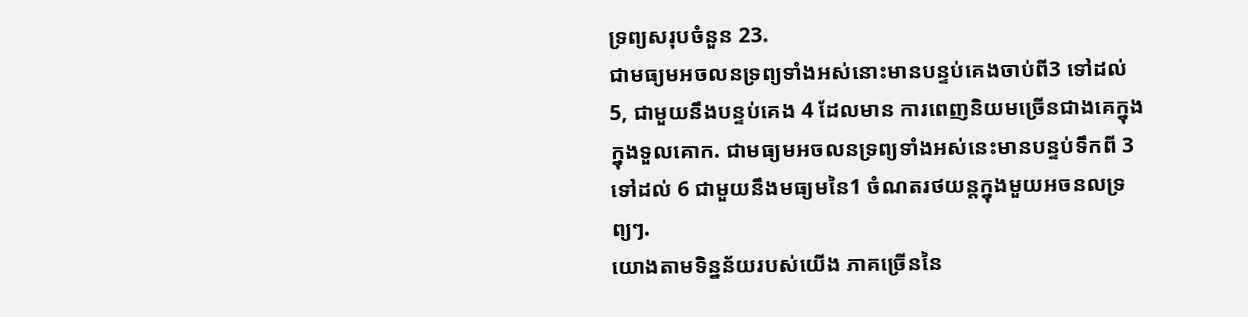ទ្រព្យសរុបចំនួន 23.
ជាមធ្យមអចលនទ្រព្យទាំងអស់នោះមានបន្ទប់គេងចាប់ពី3 ទៅដល់ 5, ជាមួយនឹងបន្ទប់គេង 4 ដែលមាន ការពេញនិយមច្រើនជាងគេក្នុង ក្នុងទួលគោក. ជាមធ្យមអចលនទ្រព្យទាំងអស់នេះមានបន្ទប់ទឹកពី 3 ទៅដល់ 6 ជាមួយនឹងមធ្យមនៃ1 ចំណតរថយន្តក្នុងមួយអចនលទ្រព្យៗ.
យោងតាមទិន្នន័យរបស់យើង ភាគច្រើននៃ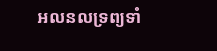អលនលទ្រព្យទាំ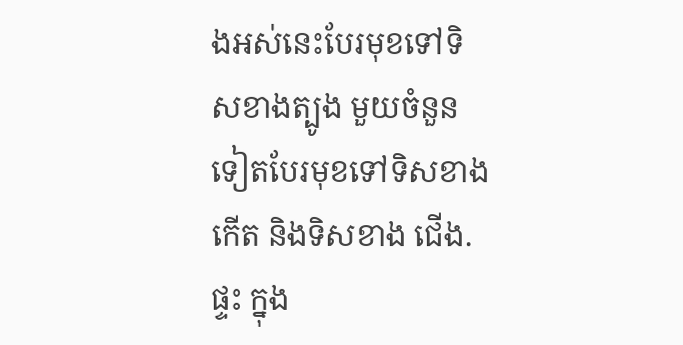ងអស់នេះបែរមុខទៅទិសខាងត្បូង មួយចំនួនទៀតបែរមុខទៅទិសខាង កើត និងទិសខាង ជើង.
ផ្ទះ ក្នុង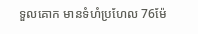ទួលគោក មានទំហំប្រហែល 76ម៉ែ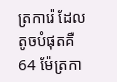ត្រការ៉េ ដែលតូចបំផុតគឺ 64 ម៉ែត្រកា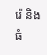រ៉េ និង ធំ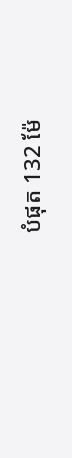បំផុត 132 ម៉ែ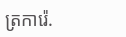ត្រការ៉េ.